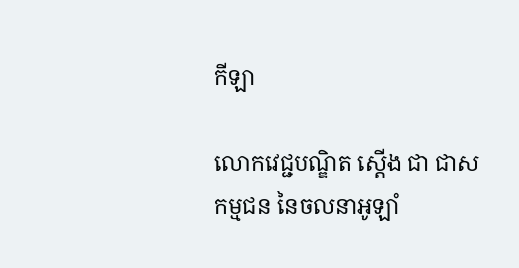កីឡា

លោកវេជ្ជបណ្ឌិត ស្តើង ជា ជាសកម្មជន នៃចលនាអូឡាំ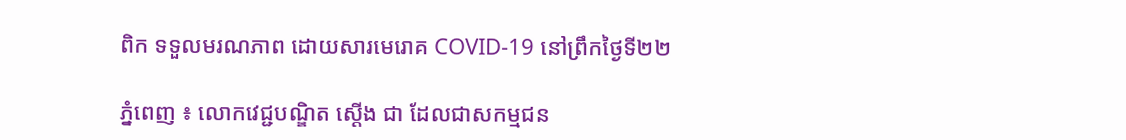ពិក ទទួលមរណភាព ដោយសារមេរោគ COVID-19 នៅព្រឹកថ្ងៃទី២២

ភ្នំពេញ ៖ លោកវេជ្ជបណ្ឌិត ស្តើង ជា ដែលជាសកម្មជន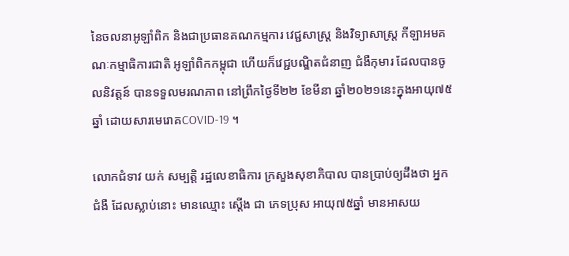នៃចលនាអូឡាំពិក និងជាប្រធានគណកម្មការ វេជ្ជសាស្ត្រ និងវិទ្យាសាស្រ្ត កីឡាអមគណៈកម្មាធិការជាតិ អូឡាំពិកកម្ពុជា ហើយក៏វេជ្ជបណ្ឌិតជំនាញ ជំងឺកុមារ ដែលបានចូលនិវត្តន៍ បានទទួលមរណភាព នៅព្រឹកថ្ងៃទី២២ ខែមីនា ឆ្នាំ២០២១នេះក្នុងអាយុ៧៥ឆ្នាំ ដោយសារមេរោគCOVID-19 ។

លោកជំទាវ យក់ សម្បត្តិ រដ្ឋលេខាធិការ ក្រសួងសុខាភិបាល បានប្រាប់ឲ្យដឹងថា អ្នកជំងឺ ដែលស្លាប់នោះ មានឈ្មោះ ស្ដើង ជា ភេទប្រុស អាយុ៧៥ឆ្នាំ មានអាសយ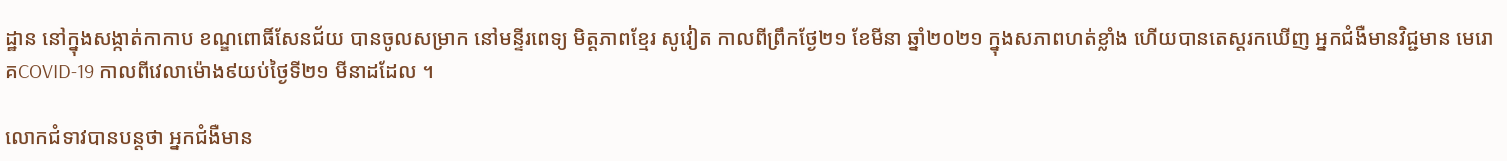ដ្ឋាន នៅក្នុងសង្កាត់កាកាប ខណ្ឌពោធិ៍សែនជ័យ បានចូលសម្រាក នៅមន្ទីរពេទ្យ មិត្តភាពខ្មែរ សូវៀត កាលពីព្រឹកថ្ងែ២១ ខែមីនា ឆ្នាំ២០២១ ក្នុងសភាពហត់ខ្លាំង ហើយបានតេស្តរកឃើញ អ្នកជំងឺមានវិជ្ជមាន មេរោគCOVID-19 កាលពីវេលាម៉ោង៩យប់ថ្ងៃទី២១ មីនាដដែល ។

លោកជំទាវបានបន្តថា អ្នកជំងឺមាន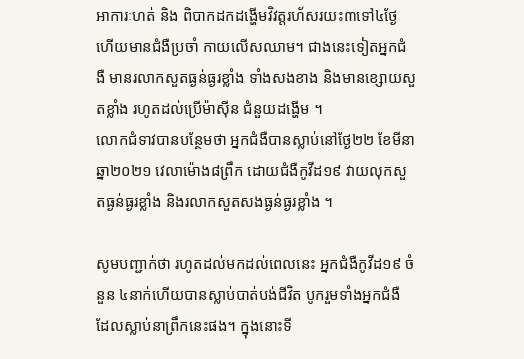អាការៈហត់ និង ពិបាកដកដង្ហើមវិវត្តរហ័សរយះ៣ទៅ៤ថ្ងែ ហើយមានជំងឺប្រចាំ កាយលើសឈាម។ ជាងនេះទៀតអ្នកជំងឺ មានរលាកសួតធ្ងន់ធ្ងរខ្លាំង ទាំងសងខាង និងមានខ្សោយសួតខ្លាំង រហូតដល់ប្រើម៉ាស៊ីន ជំនួយដង្ហើម ។
លោកជំទាវបានបន្ថែមថា អ្នកជំងឺបានស្លាប់នៅថ្ងែ២២ ខែមីនាឆ្នា២០២១ វេលាម៉ោង៨ព្រឹក ដោយជំងឺកូវីដ១៩ វាយលុកសួតធ្ងន់ធ្ងរខ្លាំង និងរលាកសួតសងធ្ងន់ធ្ងរខ្លាំង ។

សូមបញ្ជាក់ថា រហូតដល់មកដល់ពេលនេះ អ្នកជំងឺកូវីដ១៩ ចំនួន ៤នាក់ហើយបានស្លាប់បាត់បង់ជីវិត បូករួមទាំងអ្នកជំងឺ ដែលស្លាប់នាព្រឹកនេះផង។ ក្នុងនោះទី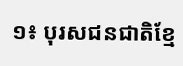១៖ បុរសជនជាតិខ្មែ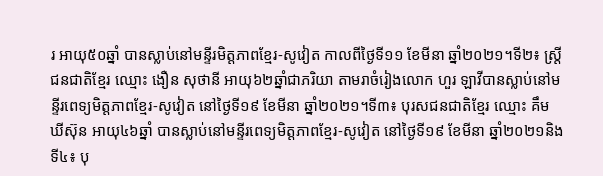រ អាយុ៥០ឆ្នាំ បានស្លាប់នៅមន្ទីរមិត្តភាពខ្មែរ-សូវៀត កាលពីថ្ងៃទី១១ ខែមីនា ឆ្នាំ២០២១។ទី២៖ ស្រ្តីជនជាតិខ្មែរ ឈ្មោះ ងឿន សុថានី អាយុ៦២ឆ្នាំជាភរិយា តាមរាចំរៀងលោក ហួរ ឡាវីបានស្លាប់នៅមន្ទីរពេទ្យមិត្តភាពខ្មែរ-សូវៀត នៅថ្ងៃទី១៩ ខែមីនា ឆ្នាំ២០២១។ទី៣៖ បុរសជនជាតិខ្មែរ ឈ្មោះ គឹម ឃីស៊ុន អាយុ៤៦ឆ្នាំ បានស្លាប់នៅមន្ទីរពេទ្យមិត្តភាពខ្មែរ-សូវៀត នៅថ្ងៃទី១៩ ខែមីនា ឆ្នាំ២០២១និងទី៤៖ បុ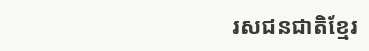រសជនជាតិខ្មែរ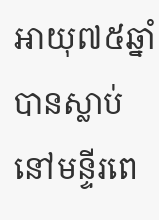អាយុ៧៥ឆ្នាំ បានស្លាប់នៅមន្ទីរពេ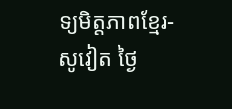ទ្យមិត្តភាពខ្មែរ-សូវៀត ថ្ងៃ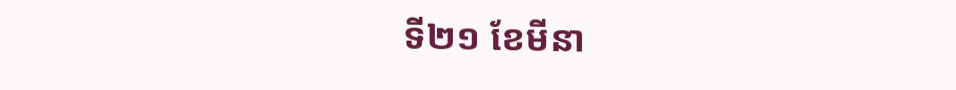ទី២១ ខែមីនា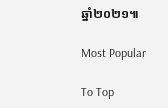ឆ្នាំ២០២១៕

Most Popular

To Top